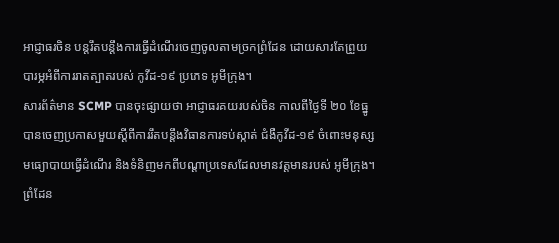អាជ្ញាធរចិន បន្តរឹតបន្តឹងការធ្វើដំណើរចេញចូលតាមច្រកព្រំដែន ដោយសារតែព្រួយបារម្ភអំពីការរាតត្បាតរបស់ កូវីដ-១៩ ប្រភេទ អូមីក្រុង។
សារព័ត៌មាន SCMP បានចុះផ្សាយថា អាជ្ញាធរគយរបស់ចិន កាលពីថ្ងៃទី ២០ ខែធ្នូ បានចេញប្រកាសមួយស្ដីពីការរឹតបន្តឹងវិធានការទប់ស្កាត់ ជំងឺកូវីដ-១៩ ចំពោះមនុស្ស មធ្យោបាយធ្វើដំណើរ និងទំនិញមកពីបណ្ដាប្រទេសដែលមានវត្តមានរបស់ អូមីក្រុង។ ព្រំដែន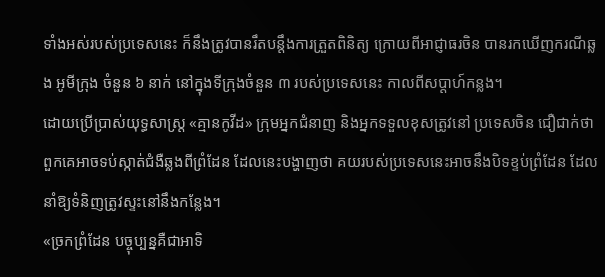ទាំងអស់របស់ប្រទេសនេះ ក៏នឹងត្រូវបានរឹតបន្តឹងការត្រួតពិនិត្យ ក្រោយពីអាជ្ញាធរចិន បានរកឃើញករណីឆ្លង អូមីក្រុង ចំនួន ៦ នាក់ នៅក្នុងទីក្រុងចំនួន ៣ របស់ប្រទេសនេះ កាលពីសប្ដាហ៍កន្លង។
ដោយប្រើប្រាស់យុទ្ធសាស្ត្រ «គ្មានកូវីដ» ក្រុមអ្នកជំនាញ និងអ្នកទទួលខុសត្រូវនៅ ប្រទេសចិន ជឿជាក់ថា ពួកគេអាចទប់ស្កាត់ជំងឺឆ្លងពីព្រំដែន ដែលនេះបង្ហាញថា គយរបស់ប្រទេសនេះអាចនឹងបិទខ្ទប់ព្រំដែន ដែលនាំឱ្យទំនិញត្រូវស្ទះនៅនឹងកន្លែង។
«ច្រកព្រំដែន បច្ចុប្បន្នគឺជាអាទិ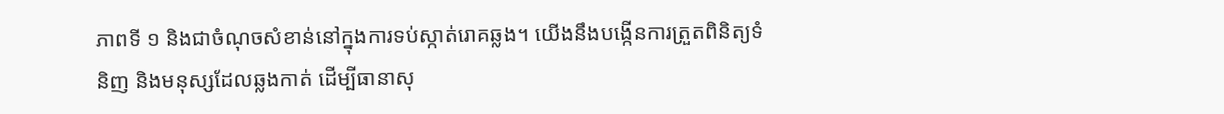ភាពទី ១ និងជាចំណុចសំខាន់នៅក្នុងការទប់ស្កាត់រោគឆ្លង។ យើងនឹងបង្កើនការត្រួតពិនិត្យទំនិញ និងមនុស្សដែលឆ្លងកាត់ ដើម្បីធានាសុ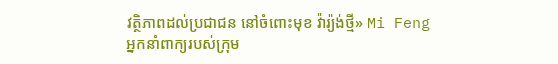វត្ថិភាពដល់ប្រជាជន នៅចំពោះមុខ វ៉ារ្យ៉ង់ថ្មី» Mi Feng អ្នកនាំពាក្យរបស់ក្រុម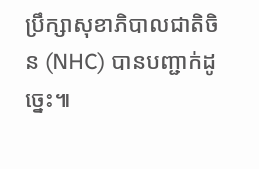ប្រឹក្សាសុខាភិបាលជាតិចិន (NHC) បានបញ្ជាក់ដូច្នេះ៕